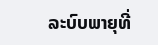ລະບົບພາຍຸທີ່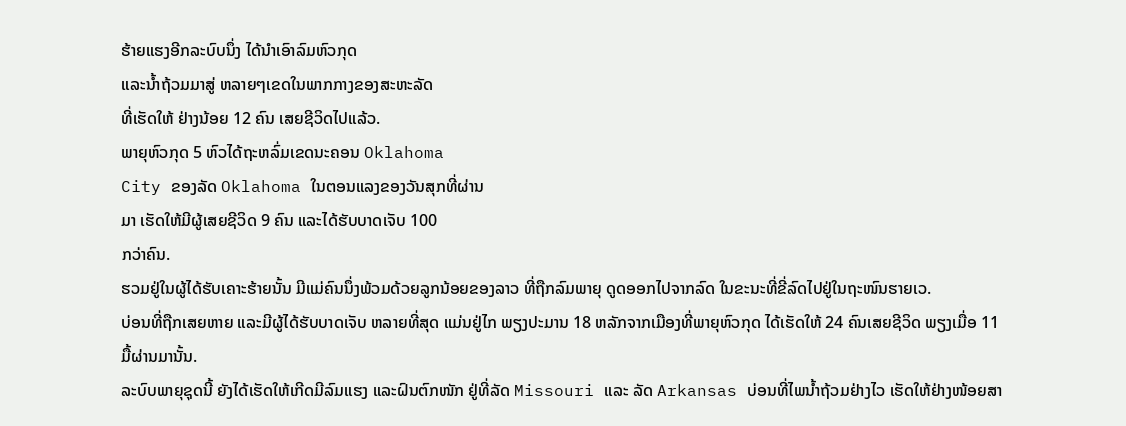ຮ້າຍແຮງອີກລະບົບນຶ່ງ ໄດ້ນໍາເອົາລົມຫົວກຸດ
ແລະນໍ້າຖ້ວມມາສູ່ ຫລາຍໆເຂດໃນພາກກາງຂອງສະຫະລັດ
ທີ່ເຮັດໃຫ້ ຢ່າງນ້ອຍ 12 ຄົນ ເສຍຊີວິດໄປແລ້ວ.
ພາຍຸຫົວກຸດ 5 ຫົວໄດ້ຖະຫລົ່ມເຂດນະຄອນ Oklahoma
City ຂອງລັດ Oklahoma ໃນຕອນແລງຂອງວັນສຸກທີ່ຜ່ານ
ມາ ເຮັດໃຫ້ມີຜູ້ເສຍຊີວິດ 9 ຄົນ ແລະໄດ້ຮັບບາດເຈັບ 100
ກວ່າຄົນ.
ຮວມຢູ່ໃນຜູ້ໄດ້ຮັບເຄາະຮ້າຍນັ້ນ ມີແມ່ຄົນນຶ່ງພ້ວມດ້ວຍລູກນ້ອຍຂອງລາວ ທີ່ຖືກລົມພາຍຸ ດູດອອກໄປຈາກລົດ ໃນຂະນະທີ່ຂີ່ລົດໄປຢູ່ໃນຖະໜົນຮາຍເວ.
ບ່ອນທີ່ຖືກເສຍຫາຍ ແລະມີຜູ້ໄດ້ຮັບບາດເຈັບ ຫລາຍທີ່ສຸດ ແມ່ນຢູ່ໄກ ພຽງປະມານ 18 ຫລັກຈາກເມືອງທີ່ພາຍຸຫົວກຸດ ໄດ້ເຮັດໃຫ້ 24 ຄົນເສຍຊີວິດ ພຽງເມື່ອ 11 ມື້ຜ່ານມານັ້ນ.
ລະບົບພາຍຸຊຸດນີ້ ຍັງໄດ້ເຮັດໃຫ້ເກີດມີລົມແຮງ ແລະຝົນຕົກໜັກ ຢູ່ທີ່ລັດ Missouri ແລະ ລັດ Arkansas ບ່ອນທີ່ໄພນໍ້າຖ້ວມຢ່າງໄວ ເຮັດໃຫ້ຢ່າງໜ້ອຍສາ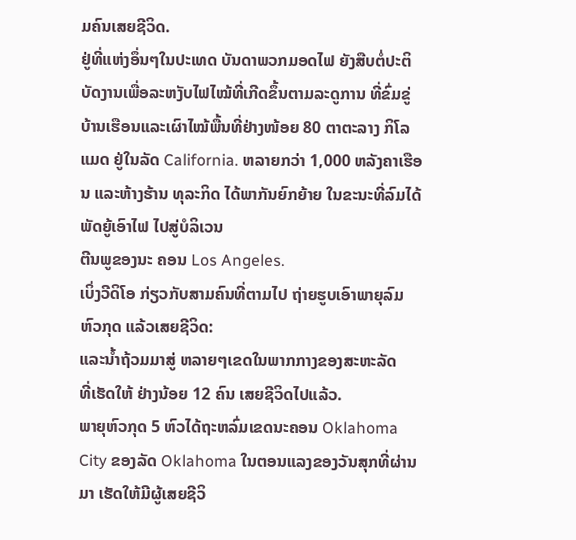ມຄົນເສຍຊີວິດ.
ຢູ່ທີ່ແຫ່ງອຶ່ນໆໃນປະເທດ ບັນດາພວກມອດໄຟ ຍັງສືບຕໍ່ປະຕິບັດງານເພື່ອລະຫງັບໄຟໄໝ້ທີ່ເກີດຂຶ້ນຕາມລະດູການ ທີ່ຂົ່ມຂູ່ບ້ານເຮືອນແລະເຜົາໄໝ້ພື້ນທີ່ຢ່າງໜ້ອຍ 80 ຕາຕະລາງ ກິໂລແມດ ຢູ່ໃນລັດ California. ຫລາຍກວ່າ 1,000 ຫລັງຄາເຮືອນ ແລະຫ້າງຮ້ານ ທຸລະກິດ ໄດ້ພາກັນຍົກຍ້າຍ ໃນຂະນະທີ່ລົມໄດ້ພັດຍູ້ເອົາໄຟ ໄປສູ່ບໍລິເວນ
ຕີນພູຂອງນະ ຄອນ Los Angeles.
ເບິ່ງວີດິໂອ ກ່ຽວກັບສາມຄົນທີ່ຕາມໄປ ຖ່າຍຮູບເອົາພາຍຸລົມຫົວກຸດ ແລ້ວເສຍຊີວິດ:
ແລະນໍ້າຖ້ວມມາສູ່ ຫລາຍໆເຂດໃນພາກກາງຂອງສະຫະລັດ
ທີ່ເຮັດໃຫ້ ຢ່າງນ້ອຍ 12 ຄົນ ເສຍຊີວິດໄປແລ້ວ.
ພາຍຸຫົວກຸດ 5 ຫົວໄດ້ຖະຫລົ່ມເຂດນະຄອນ Oklahoma
City ຂອງລັດ Oklahoma ໃນຕອນແລງຂອງວັນສຸກທີ່ຜ່ານ
ມາ ເຮັດໃຫ້ມີຜູ້ເສຍຊີວິ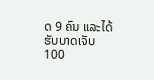ດ 9 ຄົນ ແລະໄດ້ຮັບບາດເຈັບ 100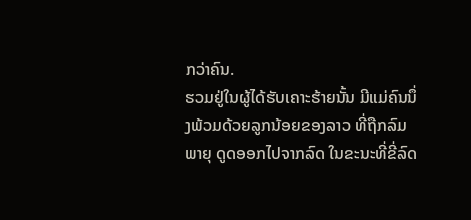ກວ່າຄົນ.
ຮວມຢູ່ໃນຜູ້ໄດ້ຮັບເຄາະຮ້າຍນັ້ນ ມີແມ່ຄົນນຶ່ງພ້ວມດ້ວຍລູກນ້ອຍຂອງລາວ ທີ່ຖືກລົມພາຍຸ ດູດອອກໄປຈາກລົດ ໃນຂະນະທີ່ຂີ່ລົດ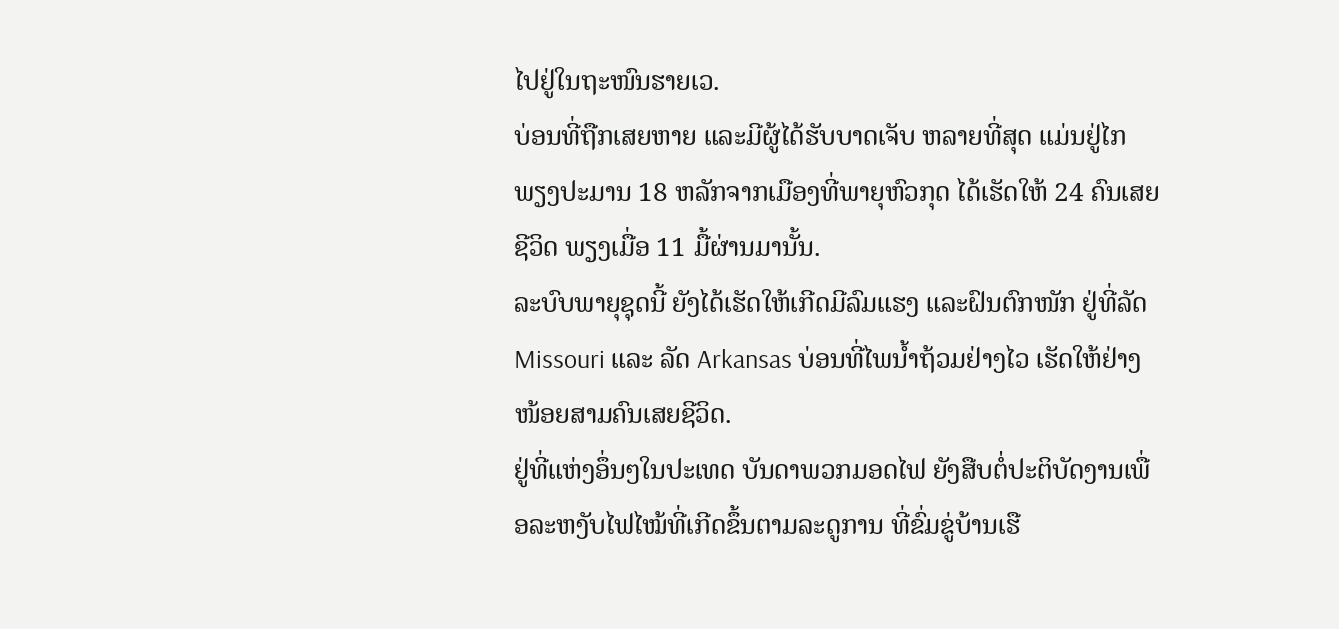ໄປຢູ່ໃນຖະໜົນຮາຍເວ.
ບ່ອນທີ່ຖືກເສຍຫາຍ ແລະມີຜູ້ໄດ້ຮັບບາດເຈັບ ຫລາຍທີ່ສຸດ ແມ່ນຢູ່ໄກ ພຽງປະມານ 18 ຫລັກຈາກເມືອງທີ່ພາຍຸຫົວກຸດ ໄດ້ເຮັດໃຫ້ 24 ຄົນເສຍຊີວິດ ພຽງເມື່ອ 11 ມື້ຜ່ານມານັ້ນ.
ລະບົບພາຍຸຊຸດນີ້ ຍັງໄດ້ເຮັດໃຫ້ເກີດມີລົມແຮງ ແລະຝົນຕົກໜັກ ຢູ່ທີ່ລັດ Missouri ແລະ ລັດ Arkansas ບ່ອນທີ່ໄພນໍ້າຖ້ວມຢ່າງໄວ ເຮັດໃຫ້ຢ່າງໜ້ອຍສາມຄົນເສຍຊີວິດ.
ຢູ່ທີ່ແຫ່ງອຶ່ນໆໃນປະເທດ ບັນດາພວກມອດໄຟ ຍັງສືບຕໍ່ປະຕິບັດງານເພື່ອລະຫງັບໄຟໄໝ້ທີ່ເກີດຂຶ້ນຕາມລະດູການ ທີ່ຂົ່ມຂູ່ບ້ານເຮື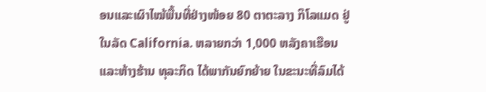ອນແລະເຜົາໄໝ້ພື້ນທີ່ຢ່າງໜ້ອຍ 80 ຕາຕະລາງ ກິໂລແມດ ຢູ່ໃນລັດ California. ຫລາຍກວ່າ 1,000 ຫລັງຄາເຮືອນ ແລະຫ້າງຮ້ານ ທຸລະກິດ ໄດ້ພາກັນຍົກຍ້າຍ ໃນຂະນະທີ່ລົມໄດ້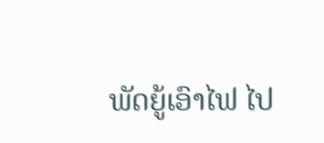ພັດຍູ້ເອົາໄຟ ໄປ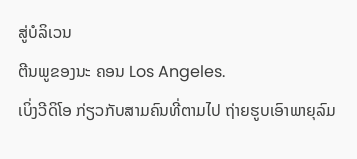ສູ່ບໍລິເວນ
ຕີນພູຂອງນະ ຄອນ Los Angeles.
ເບິ່ງວີດິໂອ ກ່ຽວກັບສາມຄົນທີ່ຕາມໄປ ຖ່າຍຮູບເອົາພາຍຸລົມ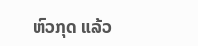ຫົວກຸດ ແລ້ວ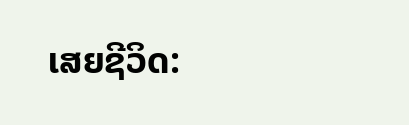ເສຍຊີວິດ: